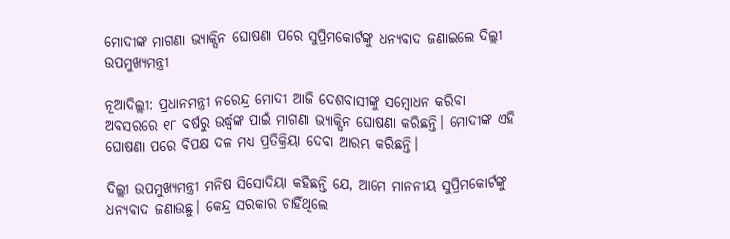ମୋଦୀଙ୍କ ମାଗଣା ଭ୍ୟାକ୍ସିନ ଘୋଷଣା ପରେ ସୁପ୍ରିମକୋର୍ଟଙ୍କୁ ଧନ୍ୟବାଦ ଜଣାଇଲେ ଦିଲ୍ଲୀ ଉପମୁଖ୍ୟମନ୍ତ୍ରୀ

ନୂଆଦିଲ୍ଲୀ: ପ୍ରଧାନମନ୍ତ୍ରୀ ନରେନ୍ଦ୍ର ମୋଦୀ ଆଜି ଦେଶବାସୀଙ୍କୁ ସମ୍ବୋଧନ କରିବା ଅବସରରେ ୧୮ ବର୍ଷରୁ ଉର୍ଦ୍ଧ୍ୱଙ୍କ ପାଇଁ ମାଗଣା ଭ୍ୟାକ୍ସିନ ଘୋଷଣା କରିଛନ୍ତି। ମୋଦୀଙ୍କ ଏହି ଘୋଷଣା ପରେ ବିପକ୍ଷ ଦଳ ମଧ୍ୟ ପ୍ରତିକ୍ରିୟା ଦେବା ଆରମ୍ଭ କରିଛନ୍ତି।

ଦିଲ୍ଲୀ ଉପମୁଖ୍ୟମନ୍ତ୍ରୀ ମନିଷ ସିସୋଦିୟା କହିଛନ୍ତି ଯେ, ଆମେ ମାନନୀୟ ସୁପ୍ରିମକୋର୍ଟଙ୍କୁ ଧନ୍ୟବାଦ ଜଣାଉଛୁ। କେନ୍ଦ୍ର ସରକାର ଚାହିଁଥିଲେ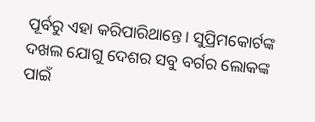ପୂର୍ବରୁ ଏହା କରିପାରିଥାନ୍ତେ। ସୁପ୍ରିମକୋର୍ଟଙ୍କ ଦଖଲ ଯୋଗୁ ଦେଶର ସବୁ ବର୍ଗର ଲୋକଙ୍କ ପାଇଁ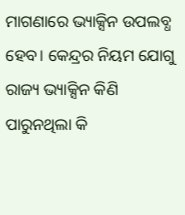ମାଗଣାରେ ଭ୍ୟାକ୍ସିନ ଉପଲବ୍ଧ ହେବ। କେନ୍ଦ୍ରର ନିୟମ ଯୋଗୁ ରାଜ୍ୟ ଭ୍ୟାକ୍ସିନ କିଣି ପାରୁନଥିଲା କି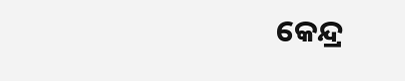କେନ୍ଦ୍ର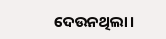ଦେଉନଥିଲା।